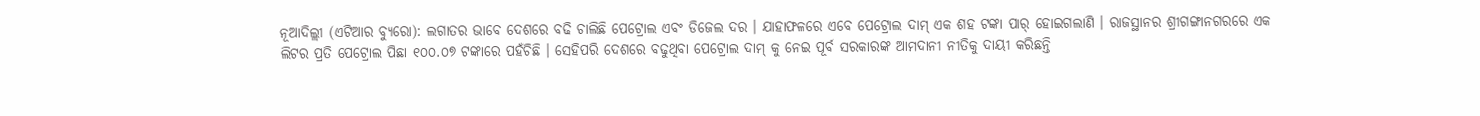ନୂଆଦିଲ୍ଲୀ (ଏଟିଆର ବ୍ୟୁରୋ): ଲଗାତର ଭାବେ ଦେଶରେ ବଢି ଚାଲିଛି ପେଟ୍ରୋଲ ଏବଂ ଡିଜେଲ ଦର । ଯାହାଫଳରେ ଏବେ ପେଟ୍ରୋଲ ଦାମ୍ ଏକ ଶହ ଟଙ୍କା ପାର୍ ହୋଇଗଲାଣି । ରାଜସ୍ଥାନର ଶ୍ରୀଗଙ୍ଗାନଗରରେ ଏକ ଲିଟର ପ୍ରତି ପେଟ୍ରୋଲ ପିଛା ୧୦୦.୦୭ ଟଙ୍କାରେ ପହଁଚିଛି । ସେହିପରି ଦେଶରେ ବଢୁଥିବା ପେଟ୍ରୋଲ ଦାମ୍ କୁ ନେଇ ପୂର୍ବ ସରକାରଙ୍କ ଆମଦାନୀ ନୀତିକୁ ଦାୟୀ କରିଛନ୍ତି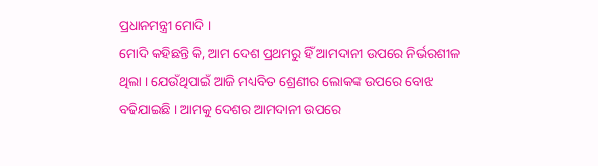ପ୍ରଧାନମନ୍ତ୍ରୀ ମୋଦି ।
ମୋଦି କହିଛନ୍ତି କି, ଆମ ଦେଶ ପ୍ରଥମରୁ ହିଁ ଆମଦାନୀ ଉପରେ ନିର୍ଭରଶୀଳ ଥିଲା । ଯେଉଁଥିପାଇଁ ଆଜି ମଧ୍ୟବିତ ଶ୍ରେଣୀର ଲୋକଙ୍କ ଉପରେ ବୋଝ ବଢିଯାଇଛି । ଆମକୁ ଦେଶର ଆମଦାନୀ ଉପରେ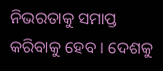ନିଭରତାକୁ ସମାପ୍ତ କରିବାକୁ ହେବ । ଦେଶକୁ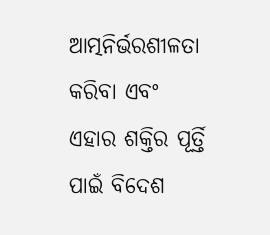ଆତ୍ମନିର୍ଭରଶୀଳତା କରିବା ଏବଂ ଏହାର ଶକ୍ତିର ପୂର୍ତ୍ତି ପାଇଁ ବିଦେଶ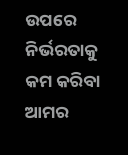ଉପରେ ନିର୍ଭରତାକୁ କମ କରିବା ଆମର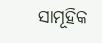ସାମୂହିକ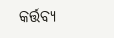କର୍ତ୍ତବ୍ୟ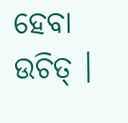ହେବା ଉଚିତ୍ ।